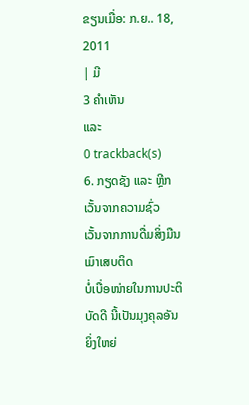ຂຽນເມື່ອ: ກ.ຍ.. 18, 2011
| ມີ
3 ຄຳເຫັນ
ແລະ
0 trackback(s)
6. ກຽດຊັງ ແລະ ຫີຼກເວັ້ນຈາກຄວາມຊົ່ວ
ເວັ້ນຈາກການດື່ມສິ່ງມືນເມົາເສບຕິດ
ບໍ່ເບື່ອໜ່າຍໃນການປະຕິບັດດີ ນີ້ເປັນມຸງຄຸລອັນຍິ່ງໃຫຍ່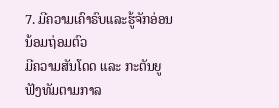7. ມີຄວາມເຄົາຣົບແລະຮູ້ຈັກອ່ອນນ້ອມຖ່ອມຕົວ
ມີຄວາມສັນໂດດ ແລະ ກະຕັນຍູ
ຟັງທັມຕາມກາລ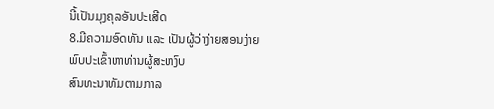ນີ້ເປັນມຸງຄຸລອັນປະເສີດ
8.ມີຄວາມອົດທັນ ແລະ ເປັນຜູ້ວ່າງ່າຍສອນງ່າຍ
ພົບປະເຂົ້າຫາທ່ານຜູ້ສະຫງົບ
ສົນທະນາທັມຕາມກາລ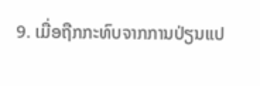9. ເມື່ອຖືກກະທົບຈາກການປ່ຽນແປ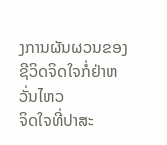ງການຜັນຜວນຂອງຊີວິດຈິດໃຈກໍ່ຢ່າຫວັ່ນໄຫວ
ຈິດໃຈທີ່ປາສະ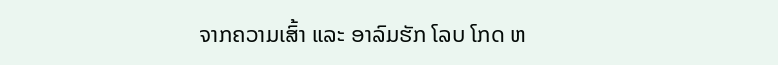ຈາກຄວາມເສົ້າ ແລະ ອາລົມຮັກ ໂລບ ໂກດ ຫ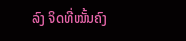ລົງ ຈິດທີ່ໝັ້ນຄົງ